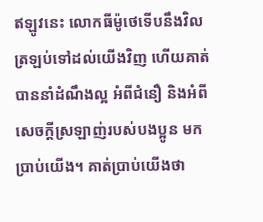ឥឡូវនេះ លោកធីម៉ូថេទើបនឹងវិលត្រឡប់ទៅដល់យើងវិញ ហើយគាត់បាននាំដំណឹងល្អ អំពីជំនឿ និងអំពីសេចក្ដីស្រឡាញ់របស់បងប្អូន មកប្រាប់យើង។ គាត់ប្រាប់យើងថា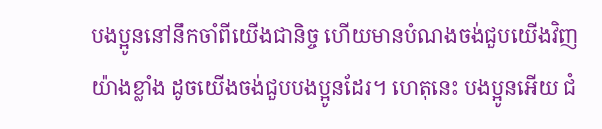បងប្អូននៅនឹកចាំពីយើងជានិច្ច ហើយមានបំណងចង់ជួបយើងវិញយ៉ាងខ្លាំង ដូចយើងចង់ជួបបងប្អូនដែរ។ ហេតុនេះ បងប្អូនអើយ ជំ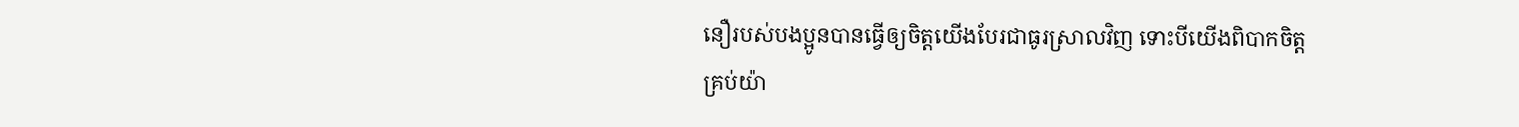នឿរបស់បងប្អូនបានធ្វើឲ្យចិត្តយើងបែរជាធូរស្រាលវិញ ទោះបីយើងពិបាកចិត្តគ្រប់យ៉ា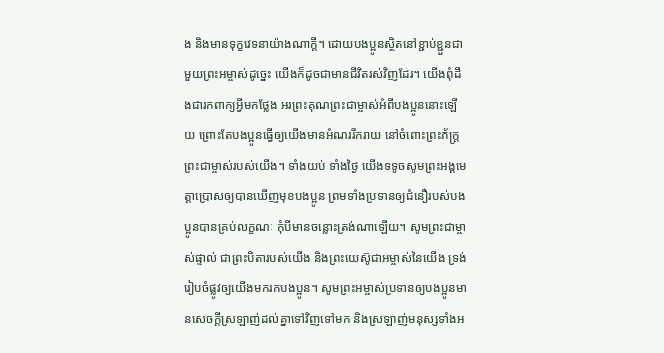ង និងមានទុក្ខវេទនាយ៉ាងណាក្ដី។ ដោយបងប្អូនស្ថិតនៅខ្ជាប់ខ្ជួនជាមួយព្រះអម្ចាស់ដូច្នេះ យើងក៏ដូចជាមានជីវិតរស់វិញដែរ។ យើងពុំដឹងជារកពាក្យអ្វីមកថ្លែង អរព្រះគុណព្រះជាម្ចាស់អំពីបងប្អូននោះឡើយ ព្រោះតែបងប្អូនធ្វើឲ្យយើងមានអំណររីករាយ នៅចំពោះព្រះភ័ក្ត្រព្រះជាម្ចាស់របស់យើង។ ទាំងយប់ ទាំងថ្ងៃ យើងទទូចសូមព្រះអង្គមេត្តាប្រោសឲ្យបានឃើញមុខបងប្អូន ព្រមទាំងប្រទានឲ្យជំនឿរបស់បងប្អូនបានគ្រប់លក្ខណៈ កុំបីមានចន្លោះត្រង់ណាឡើយ។ សូមព្រះជាម្ចាស់ផ្ទាល់ ជាព្រះបិតារបស់យើង និងព្រះយេស៊ូជាអម្ចាស់នៃយើង ទ្រង់រៀបចំផ្លូវឲ្យយើងមករកបងប្អូន។ សូមព្រះអម្ចាស់ប្រទានឲ្យបងប្អូនមានសេចក្ដីស្រឡាញ់ដល់គ្នាទៅវិញទៅមក និងស្រឡាញ់មនុស្សទាំងអ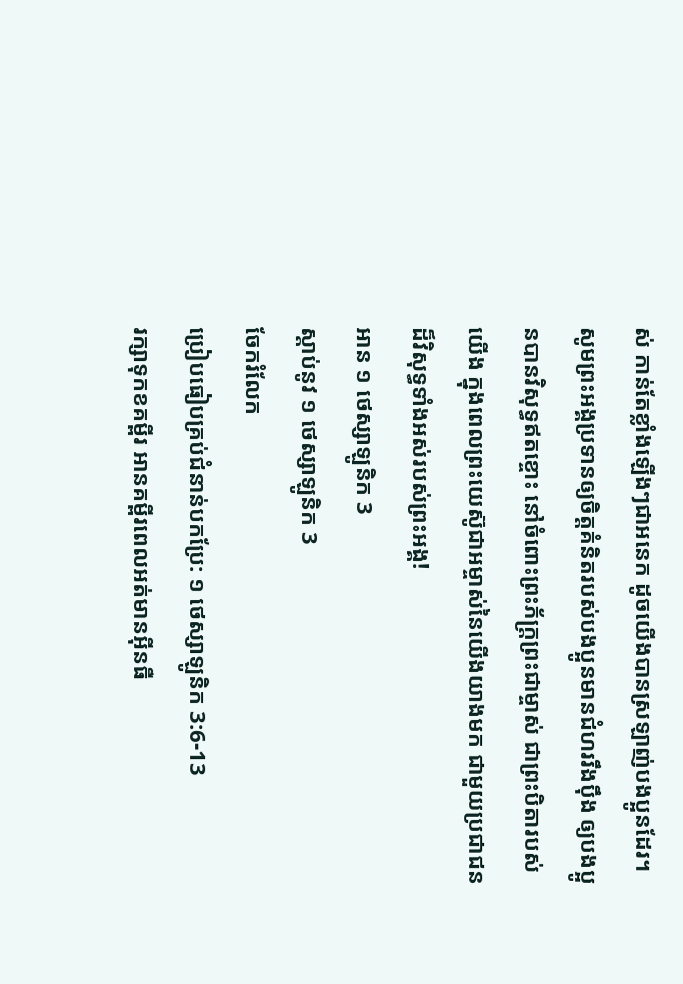ស់ កាន់តែខ្លាំងឡើងៗជាអនេក ដូចយើងបានស្រឡាញ់បងប្អូនដែរ។ សូមព្រះអង្គប្រទានឲ្យចិត្តគំនិតរបស់បងប្អូនមានជំហររឹងប៉ឹង ឲ្យបងប្អូនបានវិសុទ្ធឥតខ្ចោះ នៅចំពោះព្រះភ័ក្ត្រព្រះជាម្ចាស់ ជាព្រះបិតារបស់យើង ក្នុងពេលព្រះយេស៊ូជាអម្ចាស់នៃយើងយាងមក ជាមួយប្រជាជនដ៏វិសុទ្ធទាំងអស់របស់ព្រះអង្គ!
អាន ១ ថេស្សាឡូនិក 3
ស្ដាប់នូវ ១ ថេស្សាឡូនិក 3
ចែករំលែក
ប្រៀបធៀបគ្រប់ជំនាន់បកប្រែ: ១ ថេស្សាឡូនិក 3:6-13
រក្សាទុកខគម្ពីរ អានគម្ពីរពេលអត់មានអ៊ីនធឺ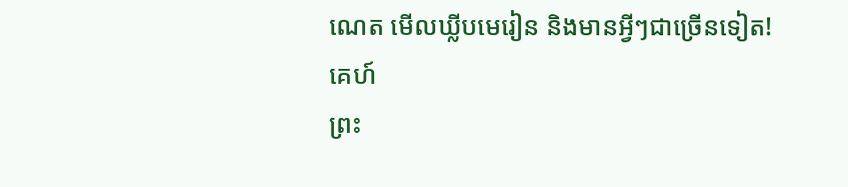ណេត មើលឃ្លីបមេរៀន និងមានអ្វីៗជាច្រើនទៀត!
គេហ៍
ព្រះ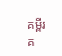គម្ពីរ
គ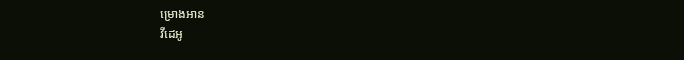ម្រោងអាន
វីដេអូ